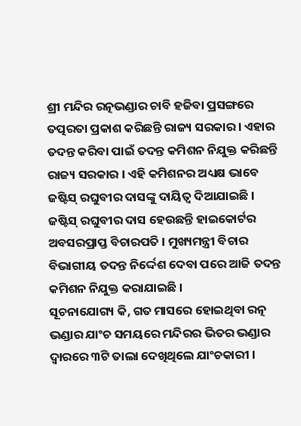ଶ୍ରୀ ମନ୍ଦିର ରତ୍ନଭଣ୍ଡାର ଚାବି ହଜିବା ପ୍ରସଙ୍ଗରେ ତତ୍ପରତା ପ୍ରକାଶ କରିଛନ୍ତି ରାଜ୍ୟ ସରକାର । ଏହାର ତଦନ୍ତ କରିବା ପାଇଁ ତଦନ୍ତ କମିଶନ ନିଯୁକ୍ତ କରିଛନ୍ତି ରାଜ୍ୟ ସରକାର । ଏହି କମିଶନର ଅଧ୍ୟକ୍ଷ ଭାବେ ଜଷ୍ଟିସ୍ ରଘୁବୀର ଦାସଙ୍କୁ ଦାୟିତ୍ୱ ଦିଆଯାଇଛି । ଜଷ୍ଟିସ୍ ରଘୁବୀର ଦାସ ହେଉଛନ୍ତି ହାଇକୋର୍ଟର ଅବସରପ୍ରାପ୍ତ ବିଚାରପତି । ମୁଖ୍ୟମନ୍ତ୍ରୀ ବିଚାର ବିଭାଗୀୟ ତଦନ୍ତ ନିର୍ଦ୍ଦେଶ ଦେବା ପରେ ଆଜି ତଦନ୍ତ କମିଶନ ନିଯୁକ୍ତ କରାଯାଇଛି ।
ସୂଚନାଯୋଗ୍ୟ କି, ଗତ ମାସରେ ହୋଇଥିବା ରତ୍ନ ଭଣ୍ଡାର ଯାଂଚ ସମୟରେ ମନ୍ଦିରର ଭିତର ଭଣ୍ଡାର ଦ୍ୱାରରେ ୩ଟି ତାଲା ଦେଖିଥିଲେ ଯାଂଚକାରୀ ।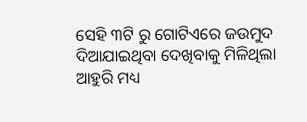ସେହି ୩ଟି ରୁ ଗୋଟିଏରେ ଜଉମୁଦ ଦିଆଯାଇଥିବା ଦେଖିବାକୁ ମିଳିଥିଲା ଆହୁରି ମଧ୍ୟ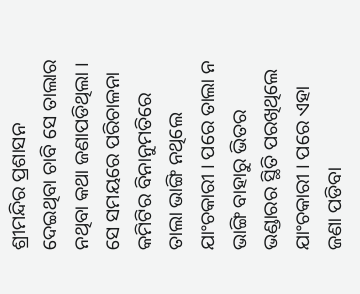ଶ୍ରୀମନ୍ଦିର ପ୍ରଶାସନ ଦେଇଥିବା ଚାବି ସେ ତାଲାର ନଥିବା କଥା ଜଣାପଡିଥିଲା । ସେ ସମୟରେ ପରିଚାଳନା କମିଟିର ବିନାନୁମତିରେ ତାଲା ଭାଙ୍ଗି ନଥିଲେ ଯାଂଚକାରୀ । ପରେ ତାଲା ନ ଭାଙ୍ଗି ବାହାରୁ ଭିତର ଭଣ୍ଡାରର ସ୍ଥିତି ପରଖିଥିଲେ ଯାଂଚକାରୀ । ପରେ ଏହା ଜଣା ପଡିବା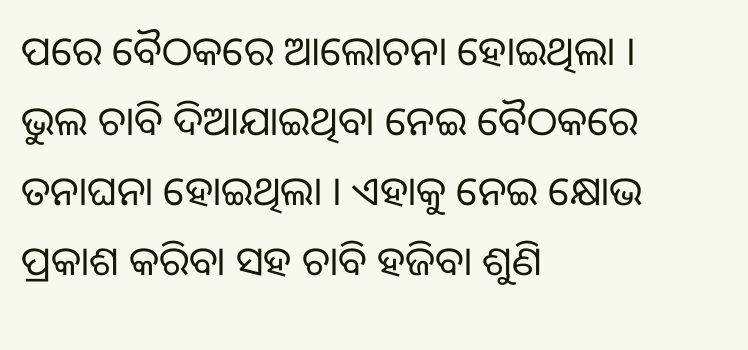ପରେ ବୈଠକରେ ଆଲୋଚନା ହୋଇଥିଲା । ଭୁଲ ଚାବି ଦିଆଯାଇଥିବା ନେଇ ବୈଠକରେ ତନାଘନା ହୋଇଥିଲା । ଏହାକୁ ନେଇ କ୍ଷୋଭ ପ୍ରକାଶ କରିବା ସହ ଚାବି ହଜିବା ଶୁଣି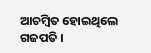ଆଚମ୍ବିତ ହୋଇଥିଲେ ଗଜପତି ।